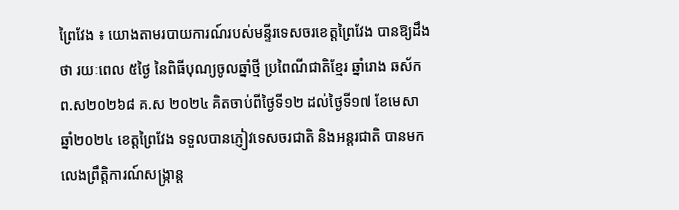ព្រៃវែង ៖ យោងតាមរបាយការណ៍របស់មន្ទីរទេសចរខេត្តព្រៃវែង បានឱ្យដឹងថា រយៈពេល ៥ថ្ងៃ នៃពិធីបុណ្យចូលឆ្នាំថ្មី ប្រពៃណីជាតិខ្មែរ ឆ្នាំរោង ឆស័ក ព.ស២០២៦៨ គ.ស ២០២៤ គិតចាប់ពីថ្ងៃទី១២ ដល់ថ្ងៃទី១៧ ខែមេសា ឆ្នាំ២០២៤ ខេត្តព្រៃវែង ទទួលបានភ្ញៀវទេសចរជាតិ និងអន្តរជាតិ បានមកលេងព្រឹត្តិការណ៍សង្ក្រាន្ត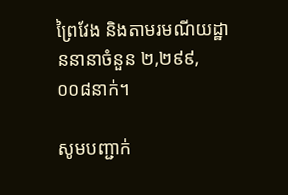ព្រៃវែង និងតាមរមណីយដ្ឋាននានាចំនួន ២,២៩៩,០០៨នាក់។

សូមបញ្ជាក់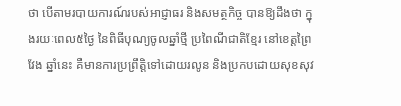ថា បើតាមរបាយការណ៍របស់អាជ្ញាធរ និងសមត្ថកិច្ច បានឱ្យដឹងថា ក្នុងរយៈពេល៥ថ្ងៃ នៃពិធីបុណ្យចូលឆ្នាំថ្មី ប្រពៃណីជាតិខ្មែរ នៅខេត្តព្រៃវែង ឆ្នាំនេះ គឺមានការប្រព្រឹត្តិទៅដោយរលូន និងប្រកបដោយសុខសុវ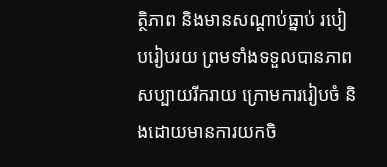ត្ថិភាព និងមានសណ្ដាប់ធ្នាប់ របៀបរៀបរយ ព្រមទាំងទទួលបានភាពសប្បាយរីករាយ ក្រោមការរៀបចំ និងដោយមានការយកចិ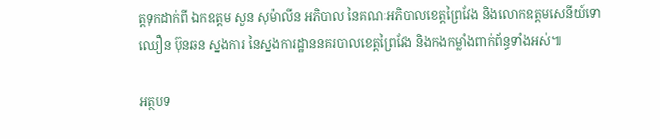ត្តទុកដាក់ពី ឯកឧត្តម សួន សុម៉ាលីន អភិបាល នៃគណៈអភិបាលខេត្តព្រៃវែង និងលោកឧត្តមសេនីយ៍ទោ ឈឿន ប៊ុនឆន ស្នងការ នៃស្នងការដ្ឋាននគរបាលខេត្តព្រៃវែង និងកងកម្លាំងពាក់ព័ន្ធទាំងអស់៕

អត្ថបទ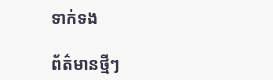ទាក់ទង

ព័ត៌មានថ្មីៗ